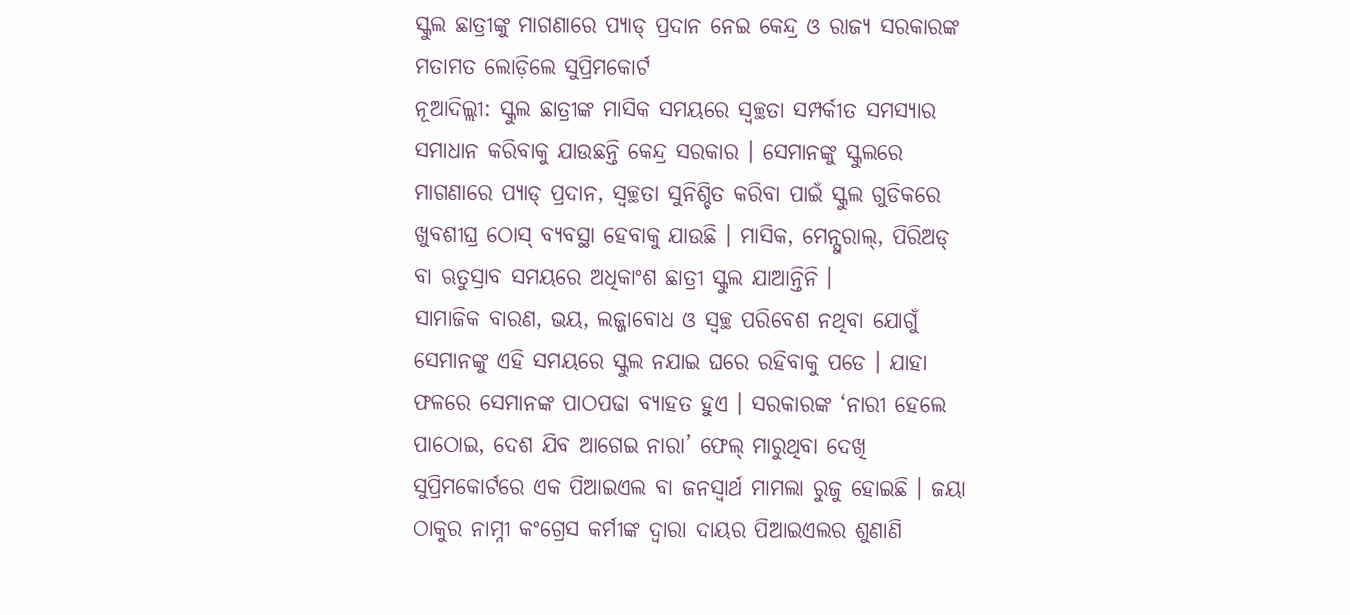ସ୍କୁଲ ଛାତ୍ରୀଙ୍କୁ ମାଗଣାରେ ପ୍ୟାଡ୍ ପ୍ରଦାନ ନେଇ କେନ୍ଦ୍ର ଓ ରାଜ୍ୟ ସରକାରଙ୍କ ମତାମତ ଲୋଡ଼ିଲେ ସୁପ୍ରିମକୋର୍ଟ
ନୂଆଦିଲ୍ଲୀ: ସ୍କୁଲ ଛାତ୍ରୀଙ୍କ ମାସିକ ସମୟରେ ସ୍ୱଚ୍ଛତା ସମ୍ପର୍କୀତ ସମସ୍ୟାର ସମାଧାନ କରିବାକୁ ଯାଉଛନ୍ତି କେନ୍ଦ୍ର ସରକାର । ସେମାନଙ୍କୁ ସ୍କୁଲରେ ମାଗଣାରେ ପ୍ୟାଡ୍ ପ୍ରଦାନ, ସ୍ୱଚ୍ଛତା ସୁନିଶ୍ଚିତ କରିବା ପାଇଁ ସ୍କୁଲ ଗୁଡିକରେ ଖୁବଶୀଘ୍ର ଠୋସ୍ ବ୍ୟବସ୍ଥା ହେବାକୁ ଯାଉଛି । ମାସିକ, ମେନ୍ସୁରାଲ୍, ପିରିଅଡ୍ ବା ଋତୁସ୍ରାବ ସମୟରେ ଅଧିକାଂଶ ଛାତ୍ରୀ ସ୍କୁଲ ଯାଆନ୍ତିନି ।
ସାମାଜିକ ବାରଣ, ଭୟ, ଲଜ୍ଜାବୋଧ ଓ ସ୍ୱଚ୍ଛ ପରିବେଶ ନଥିବା ଯୋଗୁଁ ସେମାନଙ୍କୁ ଏହି ସମୟରେ ସ୍କୁଲ ନଯାଇ ଘରେ ରହିବାକୁ ପଡେ । ଯାହା ଫଳରେ ସେମାନଙ୍କ ପାଠପଢା ବ୍ୟାହତ ହୁଏ । ସରକାରଙ୍କ ‘ନାରୀ ହେଲେ ପାଠୋଇ, ଦେଶ ଯିବ ଆଗେଇ ନାରା’ ଫେଲ୍ ମାରୁଥିବା ଦେଖି ସୁପ୍ରିମକୋର୍ଟରେ ଏକ ପିଆଇଏଲ ବା ଜନସ୍ୱାର୍ଥ ମାମଲା ରୁଜୁ ହୋଇଛି । ଜୟା ଠାକୁର ନାମ୍ନୀ କଂଗ୍ରେସ କର୍ମୀଙ୍କ ଦ୍ୱାରା ଦାୟର ପିଆଇଏଲର ଶୁଣାଣି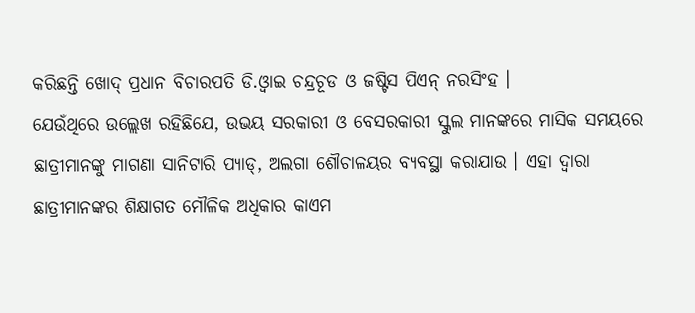କରିଛନ୍ତି ଖୋଦ୍ ପ୍ରଧାନ ବିଚାରପତି ଡି.ଓ୍ୱାଇ ଚନ୍ଦ୍ରଚୂଡ ଓ ଜଷ୍ଟିସ ପିଏନ୍ ନରସିଂହ ।
ଯେଉଁଥିରେ ଉଲ୍ଲେଖ ରହିଛିଯେ, ଉଭୟ ସରକାରୀ ଓ ବେସରକାରୀ ସ୍କୁଲ ମାନଙ୍କରେ ମାସିକ ସମୟରେ ଛାତ୍ରୀମାନଙ୍କୁ ମାଗଣା ସାନିଟାରି ପ୍ୟାଡ୍, ଅଲଗା ଶୌଚାଳୟର ବ୍ୟବସ୍ଥା କରାଯାଉ । ଏହା ଦ୍ୱାରା ଛାତ୍ରୀମାନଙ୍କର ଶିକ୍ଷାଗତ ମୌଳିକ ଅଧିକାର କାଏମ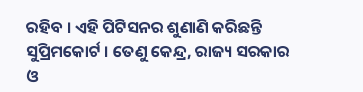ରହିବ । ଏହି ପିଟିସନର ଶୁଣାଣି କରିଛନ୍ତି ସୁପ୍ରିମକୋର୍ଟ । ତେଣୁ କେନ୍ଦ୍ର, ରାଜ୍ୟ ସରକାର ଓ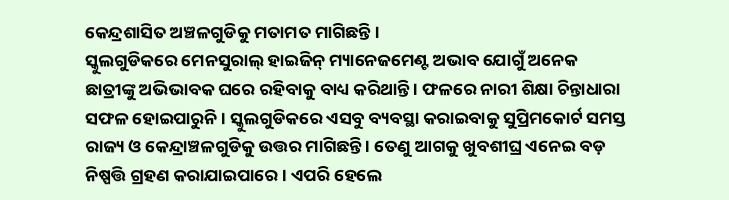କେନ୍ଦ୍ରଶାସିତ ଅଞ୍ଚଳଗୁଡିକୁ ମତାମତ ମାଗିଛନ୍ତି ।
ସ୍କୁଲଗୁଡିକରେ ମେନସୁରାଲ୍ ହାଇଜିନ୍ ମ୍ୟାନେଜମେଣ୍ଟ ଅଭାବ ଯୋଗୁଁ ଅନେକ ଛାତ୍ରୀଙ୍କୁ ଅଭିଭାବକ ଘରେ ରହିବାକୁ ବାଧ୍ୟ କରିଥାନ୍ତି । ଫଳରେ ନାରୀ ଶିକ୍ଷା ଚିନ୍ତାଧାରା ସଫଳ ହୋଇପାରୁନି । ସ୍କୁଲଗୁଡିକରେ ଏସବୁ ବ୍ୟବସ୍ଥା କରାଇବାକୁ ସୁପ୍ରିମକୋର୍ଟ ସମସ୍ତ ରାଜ୍ୟ ଓ କେନ୍ଦ୍ରାଞ୍ଚଳଗୁଡିକୁ ଉତ୍ତର ମାଗିଛନ୍ତି । ତେଣୁ ଆଗକୁ ଖୁବଶୀଘ୍ର ଏନେଇ ବଡ଼ ନିଷ୍ପତ୍ତି ଗ୍ରହଣ କରାଯାଇପାରେ । ଏପରି ହେଲେ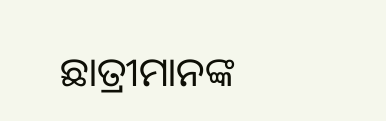ଛାତ୍ରୀମାନଙ୍କ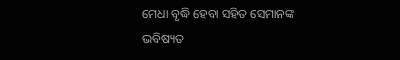ମେଧା ବୃଦ୍ଧି ହେବା ସହିତ ସେମାନଙ୍କ ଭବିଷ୍ୟତ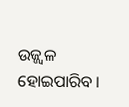ଉଜ୍ଜ୍ୱଳ ହୋଇପାରିବ ।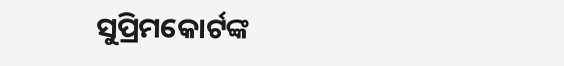ସୁପ୍ରିମକୋର୍ଟଙ୍କ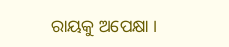ରାୟକୁ ଅପେକ୍ଷା ।